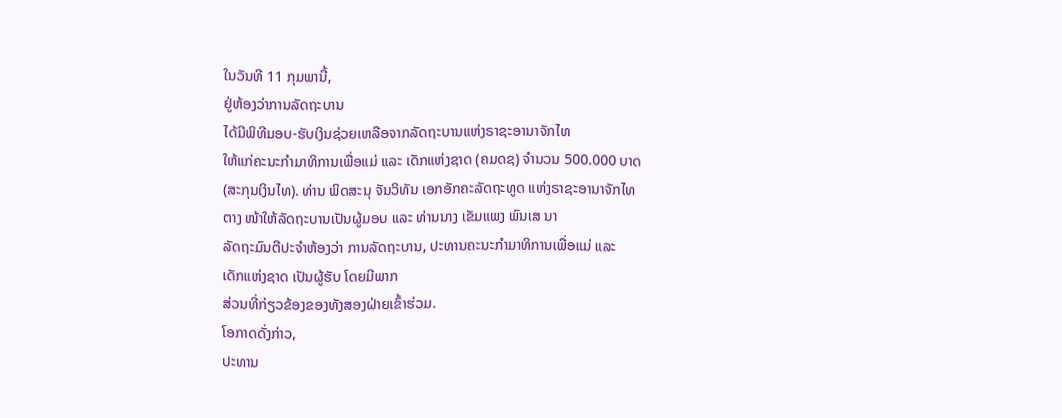ໃນວັນທີ 11 ກຸມພານີ້,
ຢູ່ຫ້ອງວ່າການລັດຖະບານ
ໄດ້ມີພິທີມອບ-ຮັບເງິນຊ່ວຍເຫລືອຈາກລັດຖະບານແຫ່ງຣາຊະອານາຈັກໄທ
ໃຫ້ແກ່ຄະນະກຳມາທິການເພື່ອແມ່ ແລະ ເດັກແຫ່ງຊາດ (ຄມດຊ) ຈຳນວນ 500.000 ບາດ
(ສະກຸນເງິນໄທ). ທ່ານ ພິດສະນຸ ຈັນວິທັນ ເອກອັກຄະລັດຖະທູດ ແຫ່ງຣາຊະອານາຈັກໄທ
ຕາງ ໜ້າໃຫ້ລັດຖະບານເປັນຜູ້ມອບ ແລະ ທ່ານນາງ ເຂັມແພງ ພົນເສ ນາ
ລັດຖະມົນຕີປະຈຳຫ້ອງວ່າ ການລັດຖະບານ, ປະທານຄະນະກຳມາທິການເພື່ອແມ່ ແລະ
ເດັກແຫ່ງຊາດ ເປັນຜູ້ຮັບ ໂດຍມີພາກ
ສ່ວນທີ່ກ່ຽວຂ້ອງຂອງທັງສອງຝ່າຍເຂົ້າຮ່ວມ.
ໂອກາດດັ່ງກ່າວ,
ປະທານ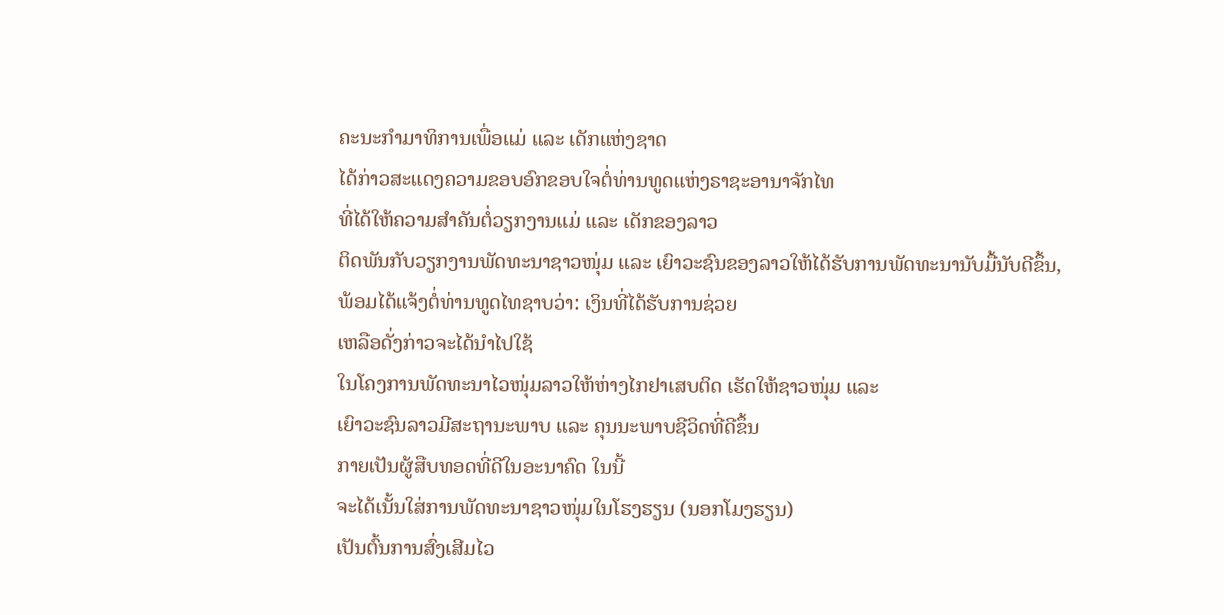ຄະນະກຳມາທິການເພື່ອແມ່ ແລະ ເດັກແຫ່ງຊາດ
ໄດ້ກ່າວສະແດງຄວາມຂອບອົກຂອບໃຈຕໍ່ທ່ານທູດແຫ່ງຣາຊະອານາຈັກໄທ
ທີ່ໄດ້ໃຫ້ຄວາມສຳຄັນຕໍ່ວຽກງານແມ່ ແລະ ເດັກຂອງລາວ
ຕິດພັນກັບວຽກງານພັດທະນາຊາວໜຸ່ມ ແລະ ເຍົາວະຊົນຂອງລາວໃຫ້ໄດ້ຮັບການພັດທະນານັບມື້ນັບດີຂຶ້ນ,
ພ້ອມໄດ້ແຈ້ງຕໍ່ທ່ານທູດໄທຊາບວ່າ: ເງິນທີ່ໄດ້ຮັບການຊ່ວຍ
ເຫລືອດັ່ງກ່າວຈະໄດ້ນຳໄປໃຊ້
ໃນໂຄງການພັດທະນາໄວໜຸ່ມລາວໃຫ້ຫ່າງໄກຢາເສບຕິດ ເຮັດໃຫ້ຊາວໜຸ່ມ ແລະ
ເຍົາວະຊົນລາວມີສະຖານະພາບ ແລະ ຄຸນນະພາບຊີວິດທີ່ດີຂຶ້ນ
ກາຍເປັນຜູ້ສືບທອດທີ່ດີໃນອະນາຄົດ ໃນນີ້
ຈະໄດ້ເນັ້ນໃສ່ການພັດທະນາຊາວໜຸ່ມໃນໂຮງຮຽນ (ນອກໂມງຮຽນ)
ເປັນຕົ້ນການສົ່ງເສີມໄວ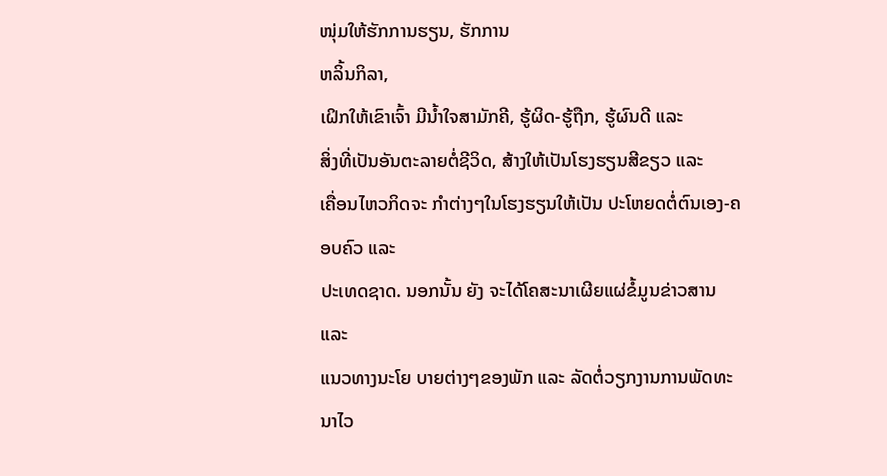ໜຸ່ມໃຫ້ຮັກການຮຽນ, ຮັກການ
ຫລິ້ນກິລາ,
ເຝິກໃຫ້ເຂົາເຈົ້າ ມີນ້ຳໃຈສາມັກຄີ, ຮູ້ຜິດ-ຮູ້ຖືກ, ຮູ້ຜົນດີ ແລະ
ສິ່ງທີ່ເປັນອັນຕະລາຍຕໍ່ຊີວິດ, ສ້າງໃຫ້ເປັນໂຮງຮຽນສີຂຽວ ແລະ
ເຄື່ອນໄຫວກິດຈະ ກຳຕ່າງໆໃນໂຮງຮຽນໃຫ້ເປັນ ປະໂຫຍດຕໍ່ຕົນເອງ-ຄອບຄົວ ແລະ
ປະເທດຊາດ. ນອກນັ້ນ ຍັງ ຈະໄດ້ໂຄສະນາເຜີຍແຜ່ຂໍ້ມູນຂ່າວສານ ແລະ
ແນວທາງນະໂຍ ບາຍຕ່າງໆຂອງພັກ ແລະ ລັດຕໍ່ວຽກງານການພັດທະນາໄວ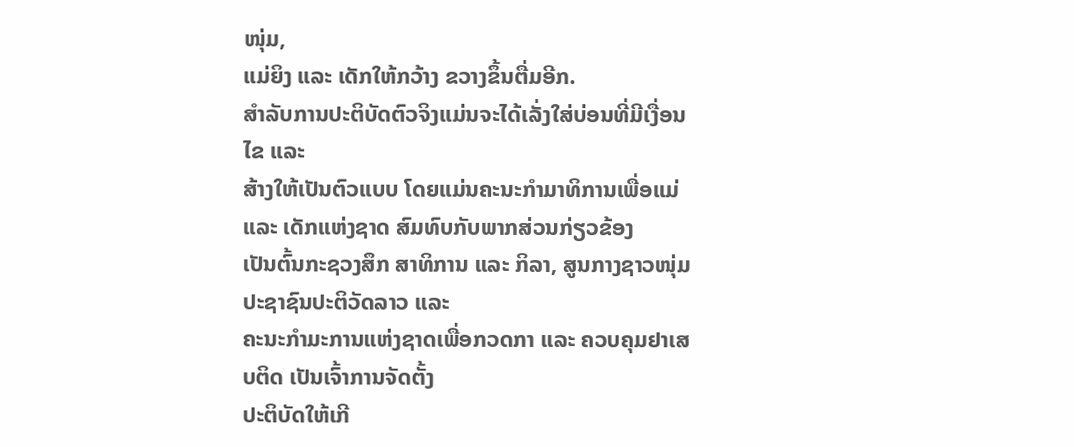ໜຸ່ມ,
ແມ່ຍິງ ແລະ ເດັກໃຫ້ກວ້າງ ຂວາງຂຶ້ນຕື່ມອີກ.
ສຳລັບການປະຕິບັດຕົວຈິງແມ່ນຈະໄດ້ເລັ່ງໃສ່ບ່ອນທີ່ມີເງື່ອນໄຂ ແລະ
ສ້າງໃຫ້ເປັນຕົວແບບ ໂດຍແມ່ນຄະນະກຳມາທິການເພື່ອແມ່ ແລະ ເດັກແຫ່ງຊາດ ສົມທົບກັບພາກສ່ວນກ່ຽວຂ້ອງ
ເປັນຕົ້ນກະຊວງສຶກ ສາທິການ ແລະ ກິລາ, ສູນກາງຊາວໜຸ່ມປະຊາຊົນປະຕິວັດລາວ ແລະ
ຄະນະກຳມະການແຫ່ງຊາດເພື່ອກວດກາ ແລະ ຄວບຄຸມຢາເສບຕິດ ເປັນເຈົ້າການຈັດຕັ້ງ
ປະຕິບັດໃຫ້ເກີ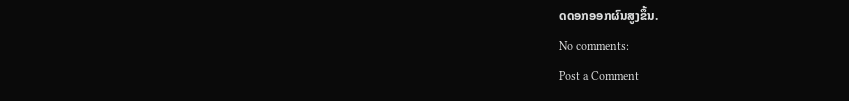ດດອກອອກຜົນສູງຂຶ້ນ.
No comments:
Post a Comment